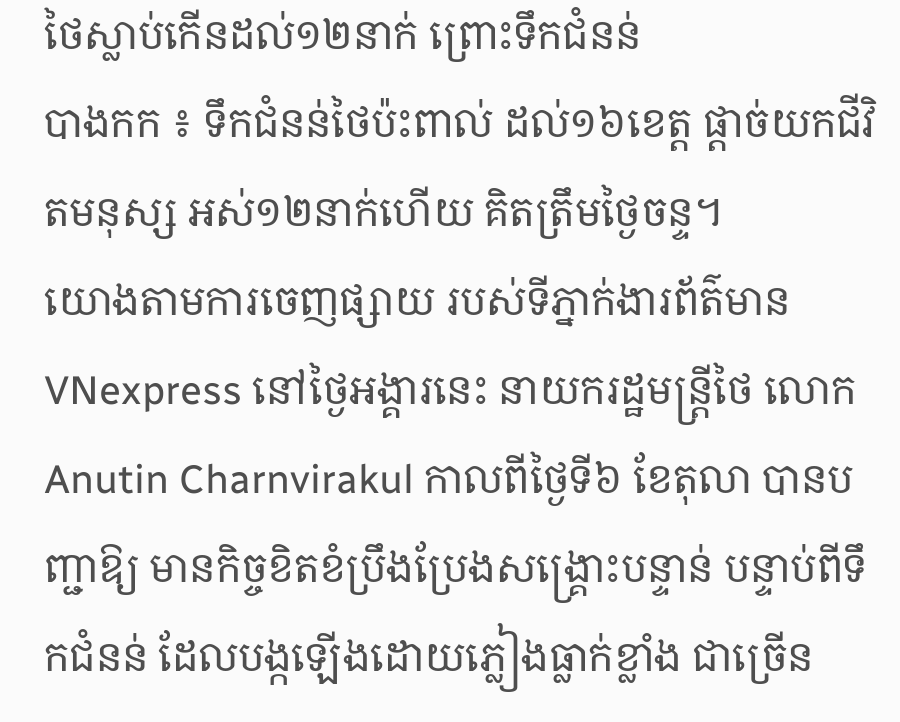ថៃស្លាប់កើនដល់១២នាក់ ព្រោះទឹកជំនន់
បាងកក ៖ ទឹកជំនន់ថៃប៉ះពាល់ ដល់១៦ខេត្ត ផ្តាច់យកជីវិតមនុស្ស អស់១២នាក់ហើយ គិតត្រឹមថ្ងៃចន្ទ។
យោងតាមការចេញផ្សាយ របស់ទីភ្នាក់ងារព័ត៌មាន VNexpress នៅថ្ងៃអង្គារនេះ នាយករដ្ឋមន្ត្រីថៃ លោក Anutin Charnvirakul កាលពីថ្ងៃទី៦ ខែតុលា បានបញ្ជាឱ្យ មានកិច្ចខិតខំប្រឹងប្រែងសង្គ្រោះបន្ទាន់ បន្ទាប់ពីទឹកជំនន់ ដែលបង្កឡើងដោយភ្លៀងធ្លាក់ខ្លាំង ជាច្រើន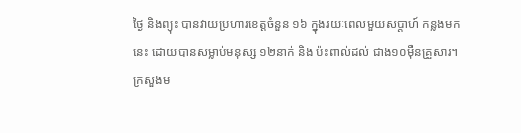ថ្ងៃ និងព្យុះ បានវាយប្រហារខេត្តចំនួន ១៦ ក្នុងរយៈពេលមួយសប្តាហ៍ កន្លងមកនេះ ដោយបានសម្លាប់មនុស្ស ១២នាក់ និង ប៉ះពាល់ដល់ ជាង១០ម៉ឺនគ្រួសារ។
ក្រសួងម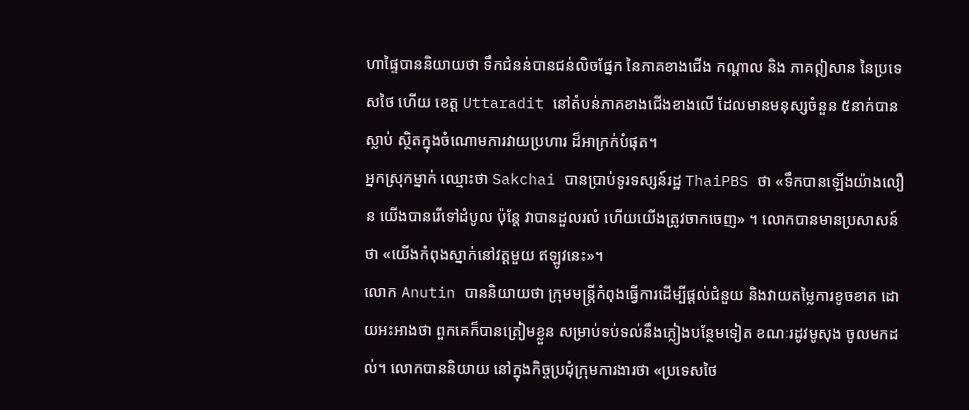ហាផ្ទៃបាននិយាយថា ទឹកជំនន់បានជន់លិចផ្នែក នៃភាគខាងជើង កណ្តាល និង ភាគឦសាន នៃប្រទេសថៃ ហើយ ខេត្ត Uttaradit នៅតំបន់ភាគខាងជើងខាងលើ ដែលមានមនុស្សចំនួន ៥នាក់បានស្លាប់ ស្ថិតក្នុងចំណោមការវាយប្រហារ ដ៏អាក្រក់បំផុត។
អ្នកស្រុកម្នាក់ ឈ្មោះថា Sakchai បានប្រាប់ទូរទស្សន៍រដ្ឋ ThaiPBS ថា «ទឹកបានឡើងយ៉ាងលឿន យើងបានរើទៅដំបូល ប៉ុន្តែ វាបានដួលរលំ ហើយយើងត្រូវចាកចេញ» ។ លោកបានមានប្រសាសន៍ថា «យើងកំពុងស្នាក់នៅវត្តមួយ ឥឡូវនេះ»។
លោក Anutin បាននិយាយថា ក្រុមមន្ត្រីកំពុងធ្វើការដើម្បីផ្តល់ជំនួយ និងវាយតម្លៃការខូចខាត ដោយអះអាងថា ពួកគេក៏បានត្រៀមខ្លួន សម្រាប់ទប់ទល់នឹងភ្លៀងបន្ថែមទៀត ខណៈរដូវមូសុង ចូលមកដល់។ លោកបាននិយាយ នៅក្នុងកិច្ចប្រជុំក្រុមការងារថា «ប្រទេសថៃ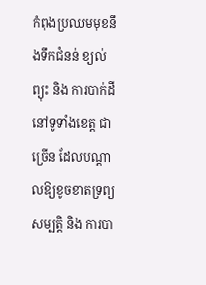កំពុងប្រឈមមុខនឹងទឹកជំនន់ ខ្យល់ព្យុះ និង ការបាក់ដី នៅទូទាំងខេត្ត ជាច្រើន ដែលបណ្តាលឱ្យខូចខាតទ្រព្យសម្បត្តិ និង ការបា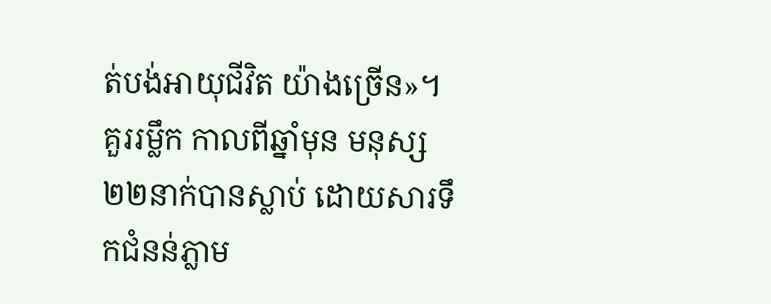ត់បង់អាយុជីវិត យ៉ាងច្រើន»។
គួររម្លឹក កាលពីឆ្នាំមុន មនុស្ស២២នាក់បានស្លាប់ ដោយសារទឹកជំនន់ភ្លាម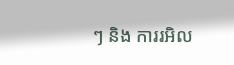ៗ និង ការរអិល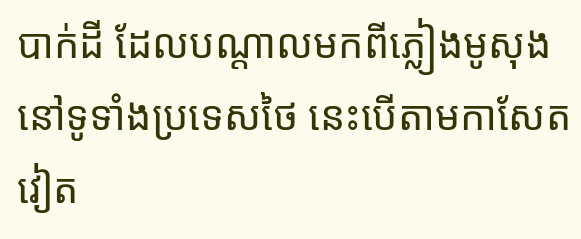បាក់ដី ដែលបណ្តាលមកពីភ្លៀងមូសុង នៅទូទាំងប្រទេសថៃ នេះបើតាមកាសែតវៀត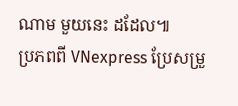ណាម មួយនេះ ដដែល៕
ប្រភពពី VNexpress ប្រែសម្រួ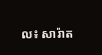ល៖ សារ៉ាត